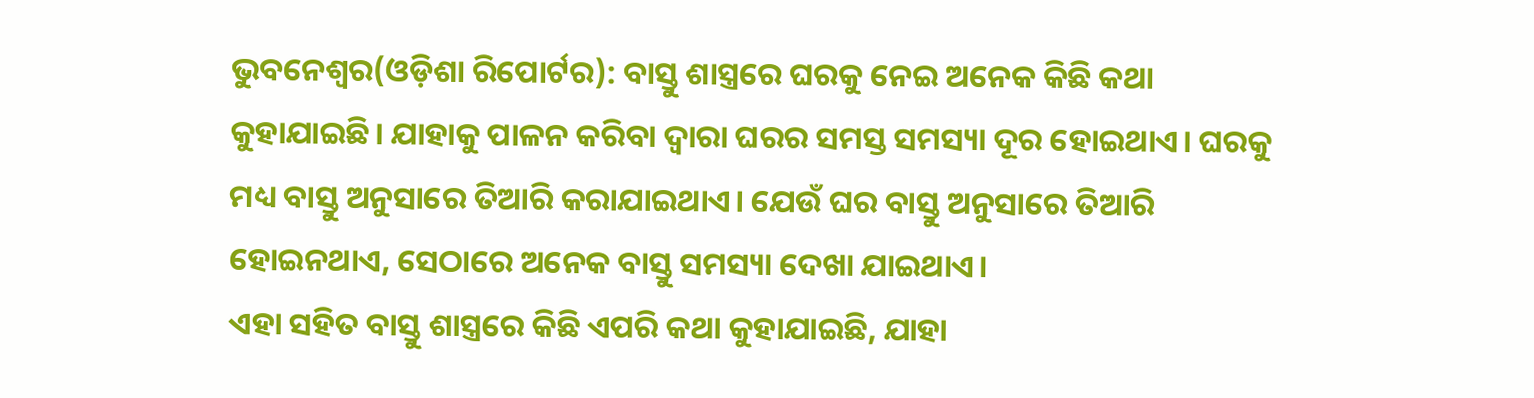ଭୁବନେଶ୍ୱର(ଓଡ଼ିଶା ରିପୋର୍ଟର): ବାସ୍ତୁ ଶାସ୍ତ୍ରରେ ଘରକୁ ନେଇ ଅନେକ କିଛି କଥା କୁହାଯାଇଛି। ଯାହାକୁ ପାଳନ କରିବା ଦ୍ୱାରା ଘରର ସମସ୍ତ ସମସ୍ୟା ଦୂର ହୋଇଥାଏ। ଘରକୁ ମଧ୍ୟ ବାସ୍ତୁ ଅନୁସାରେ ତିଆରି କରାଯାଇଥାଏ। ଯେଉଁ ଘର ବାସ୍ତୁ ଅନୁସାରେ ତିଆରି ହୋଇନଥାଏ, ସେଠାରେ ଅନେକ ବାସ୍ତୁ ସମସ୍ୟା ଦେଖା ଯାଇଥାଏ।
ଏହା ସହିତ ବାସ୍ତୁ ଶାସ୍ତ୍ରରେ କିଛି ଏପରି କଥା କୁହାଯାଇଛି, ଯାହା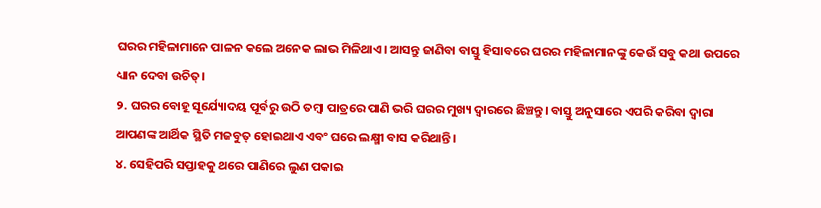ଘରର ମହିଳାମାନେ ପାଳନ କଲେ ଅନେକ ଲାଭ ମିଳିଥାଏ। ଆସନ୍ତୁ ଜାଣିବା ବାସ୍ତୁ ହିସାବରେ ଘରର ମହିଳାମାନଙ୍କୁ କେଉଁ ସବୁ କଥା ଉପରେ ଧ୍ୟାନ ଦେବା ଉଚିତ୍।
୨. ଘରର ବୋହୂ ସୂର୍ଯ୍ୟୋଦୟ ପୂର୍ବରୁ ଉଠି ତମ୍ୱା ପାତ୍ରରେ ପାଣି ଭରି ଘରର ମୁଖ୍ୟ ଦ୍ୱାରରେ ଛିଞ୍ଚନ୍ତୁ। ବାସ୍ତୁ ଅନୁସାରେ ଏପରି କରିବା ଦ୍ୱାରା ଆପଣଙ୍କ ଆର୍ଥିକ ସ୍ଥିତି ମଜବୁତ୍ ହୋଇଥାଏ ଏବଂ ଘରେ ଲକ୍ଷ୍ମୀ ବାସ କରିଥାନ୍ତି।
୪. ସେହିପରି ସପ୍ତାହକୁ ଥରେ ପାଣିରେ ଲୁଣ ପକାଇ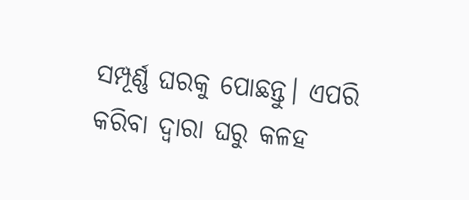ସମ୍ପୂର୍ଣ୍ଣ ଘରକୁ ପୋଛନ୍ତୁ। ଏପରି କରିବା ଦ୍ୱାରା ଘରୁ କଳହ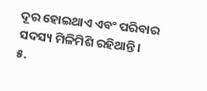ଦୂର ହୋଇଥାଏ ଏବଂ ପରିବାର ସଦସ୍ୟ ମିଳିମିଶି ରହିଥାନ୍ତି।
୫.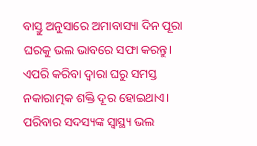ବାସ୍ତୁ ଅନୁସାରେ ଅମାବାସ୍ୟା ଦିନ ପୂରା ଘରକୁ ଭଲ ଭାବରେ ସଫା କରନ୍ତୁ। ଏପରି କରିବା ଦ୍ୱାରା ଘରୁ ସମସ୍ତ ନକାରାତ୍ମକ ଶକ୍ତି ଦୂର ହୋଇଥାଏ। ପରିବାର ସଦସ୍ୟଙ୍କ ସ୍ୱାସ୍ଥ୍ୟ ଭଲ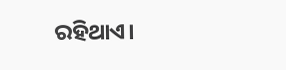ରହିଥାଏ।